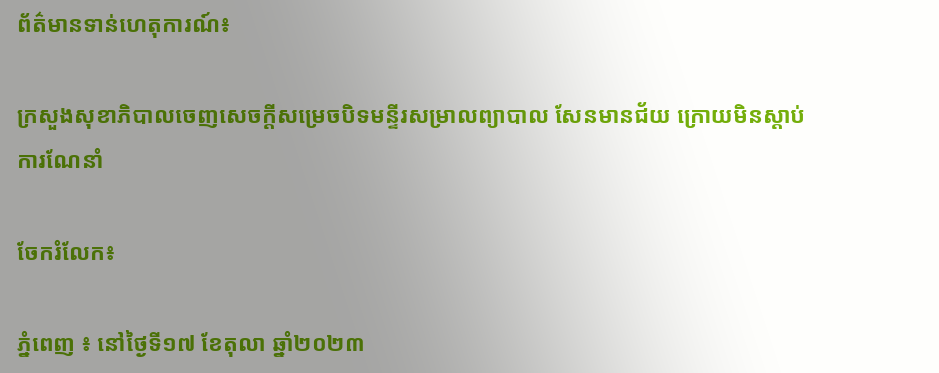ព័ត៌មានទាន់ហេតុការណ៍៖

ក្រសួងសុខាភិបាលចេញសេចក្តីសម្រេចបិទមន្ទីរសម្រាលព្យាបាល សែនមានជ័យ ក្រោយមិនស្តាប់ការណែនាំ

ចែករំលែក៖

ភ្នំពេញ ៖ នៅថ្ងៃទី១៧ ខែតុលា ឆ្នាំ២០២៣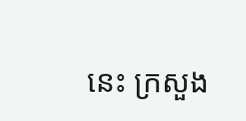នេះ ក្រសួង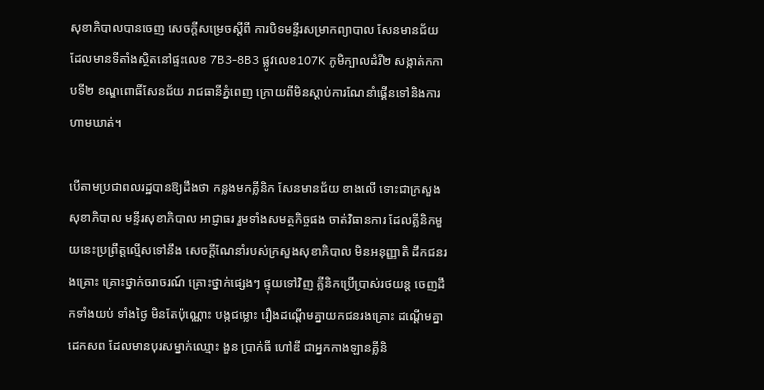សុខាភិបាលបានចេញ សេចក្តីសម្រេចស្តីពី ការបិទមន្ទីរសម្រាកព្យាបាល សែនមានជ័យ ដែលមានទីតាំងស្ថិតនៅផ្ទះលេខ 7B3-8B3 ផ្លូវលេខ107K ភូមិក្បាលដំរី២ សង្កាត់កកាបទី២ ខណ្ឌពោធិ៍សែនជ័យ រាជធានីភ្នំពេញ ក្រោយពីមិនស្តាប់ការណែនាំផ្គេីនទៅនិងការហាមឃាត់។

បើតាមប្រជាពលរដ្ឋបានឱ្យដឹងថា កន្លងមកគ្លីនិក សែនមានជ័យ ខាងលើ ទោះជាក្រសួងសុខាភិបាល មន្ទីរសុខាភិបាល អាជ្ញាធរ រួមទាំងសមត្ថកិច្ចផង ចាត់វិធានការ ដែលគ្លីនិកមួយនេះប្រព្រឹត្តល្មើសទៅនឹង សេចក្តីណែនាំរបស់ក្រសួងសុខាភិបាល មិនអនុញ្ញាតិ ដឹកជនរងគ្រោះ គ្រោះថ្នាក់ចរាចរណ៍ គ្រោះថ្នាក់ផ្សេងៗ ផ្ទុយទៅវិញ គ្លីនិកប្រើប្រាស់រថយន្ត ចេញដឹកទាំងយប់ ទាំងថ្ងៃ មិនតែប៉ុណ្ណោះ បង្កជម្លោះ រឿងដណ្តើមគ្នាយកជនរងគ្រោះ ដណ្តើមគ្នាដេកសព ដែលមានបុរសម្នាក់ឈ្មោះ ងួន ប្រាក់ធី ហៅឌី ជាអ្នកកាងឡានគ្លីនិ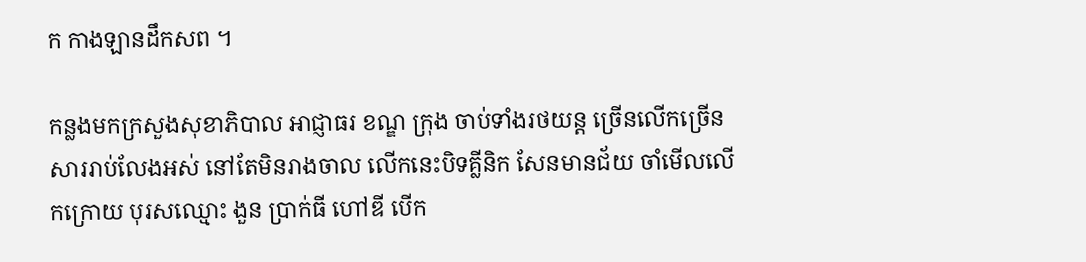ក កាងឡានដឹកសព ។

កន្លងមកក្រសួងសុខាភិបាល អាជ្ញាធរ ខណ្ឌ ក្រុង ចាប់ទាំងរថយន្ត ច្រើនលើកច្រើនសាររាប់លែងអស់ នៅតែមិនរាងចាល លើកនេះបិទគ្លីនិក សែនមានជ័យ ចាំមើលលើកក្រោយ បុរសឈ្មោះ ងួន ប្រាក់ធី ហៅឌី បើក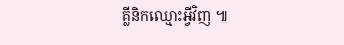គ្លីនិកឈ្មោះអ្វីវិញ ៕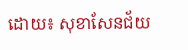ដោយ៖ សុខាសែនជ័យ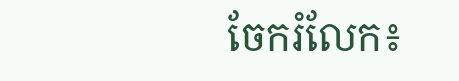ចែករំលែក៖